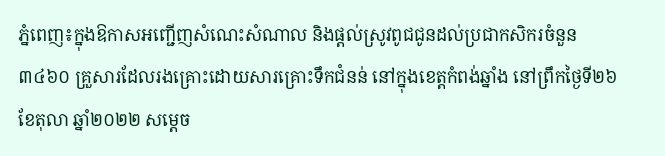ភ្នំពេញ៖ក្នុងឱកាសអញ្ជើញសំណេះសំណាល និងផ្តល់ស្រូវពូជជូនដល់ប្រជាកសិករចំនួន ៣៤៦០ គ្រួសារដែលរងគ្រោះដោយសារគ្រោះទឹកជំនន់ នៅក្នុងខេត្តកំពង់ឆ្នាំង នៅព្រឹកថ្ងៃទី២៦ ខែតុលា ឆ្នាំ២០២២ សម្ដេច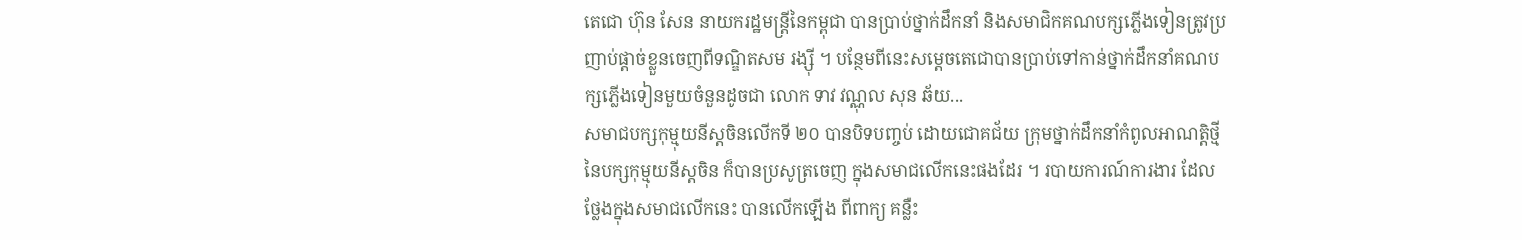តេជោ ហ៊ុន សែន នាយករដ្ឋមន្រ្តីនៃកម្ពុជា បានប្រាប់ថ្នាក់ដឹកនាំ និងសមាជិកគណបក្សភ្លើងទៀនត្រូវប្រញាប់ផ្ដាច់ខ្លួនចេញពីទណ្ឌិតសម រង្ស៊ី ។ បន្ថែមពីនេះសម្ដេចតេជោបានប្រាប់ទៅកាន់ថ្នាក់ដឹកនាំគណបក្សភ្លើងទៀនមួយចំនួនដូចជា លោក ទាវ វណ្ណុល សុន ឆ័យ...
សមាជបក្សកុម្មុយនីស្តចិនលើកទី ២០ បានបិទបញ្ចប់ ដោយជោគជ័យ ក្រុមថ្នាក់ដឹកនាំកំពូលអាណត្តិថ្មី នៃបក្សកុម្មុយនីស្តចិន ក៏បានប្រសូត្រចេញ ក្នុងសមាជលើកនេះផងដែរ ។ របាយការណ៍ការងារ ដែលថ្លែងក្នុងសមាជលើកនេះ បានលើកឡើង ពីពាក្យ គន្លឺះ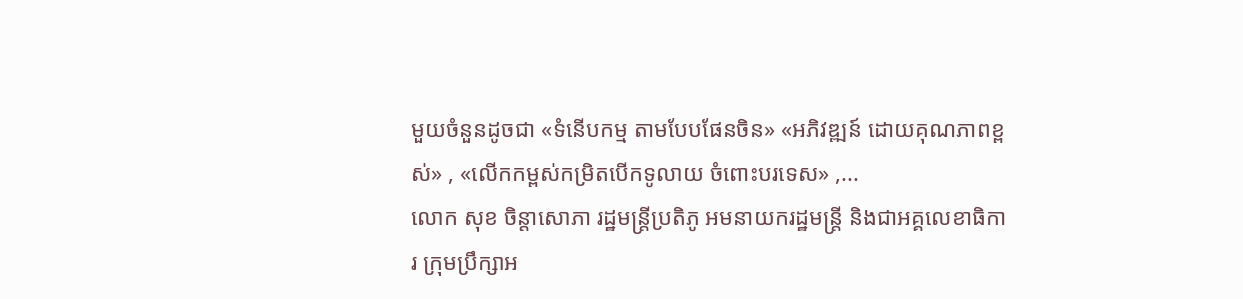មួយចំនួនដូចជា «ទំនើបកម្ម តាមបែបផែនចិន» «អភិវឌ្ឍន៍ ដោយគុណភាពខ្ពស់» , «លើកកម្ពស់កម្រិតបើកទូលាយ ចំពោះបរទេស» ,...
លោក សុខ ចិន្តាសោភា រដ្ឋមន្ត្រីប្រតិភូ អមនាយករដ្ឋមន្ត្រី និងជាអគ្គលេខាធិការ ក្រុមប្រឹក្សាអ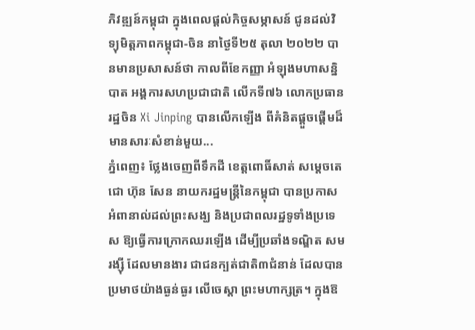ភិវឌ្ឍន៍កម្ពុជា ក្នុងពេលផ្តល់កិច្ចសម្ភាសន៍ ជូនដល់វិទ្យុមិត្តភាពកម្ពុជា-ចិន នាថ្ងៃទី២៥ តុលា ២០២២ បានមានប្រសាសន៍ថា កាលពីខែកញ្ញា អំឡុងមហាសន្និបាត អង្គការសហប្រជាជាតិ លើកទី៧៦ លោកប្រធានរដ្ឋចិន Xi Jinping បានលើកឡើង ពីគំនិតផ្តួចផ្តើមដ៏មានសារៈសំខាន់មួយ...
ភ្នំពេញ៖ ថ្លែងចេញពីទឹកដី ខេត្តពោធិ៍សាត់ សម្តេចតេជោ ហ៊ុន សែន នាយករដ្ឋមន្ត្រីនៃកម្ពុជា បានប្រកាសអំពានាល់ដល់ព្រះសង្ឃ និងប្រជាពលរដ្ឋទូទាំងប្រទេស ឱ្យធ្វើការក្រោកឈរឡើង ដើម្បីប្រឆាំងទណ្ឌិត សម រង្ស៊ី ដែលមានងារ ជាជនក្បត់ជាតិ៣ជំនាន់ ដែលបានប្រមាថយ៉ាងធ្ងន់ធ្ងរ លើចេស្ដា ព្រះមហាក្សត្រ។ ក្នុងឱ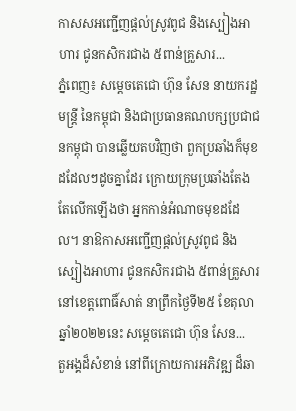កាសសអញ្ជើញផ្តល់ស្រូវពូជ និងស្បៀងអាហារ ជូនកសិករជាង ៥ពាន់គ្រួសារ...
ភ្នំពេញ៖ សម្ដេចតេជោ ហ៊ុន សែន នាយករដ្ឋមន្ដ្រី នៃកម្ពុជា និងជាប្រធានគណបក្សប្រជាជនកម្ពុជា បានឆ្លើយតបវិញថា ពួកប្រឆាំងក៏មុខដដែលៗដូចគ្នាដែរ ក្រោយក្រុមប្រឆាំងតែងតែលើកឡើងថា អ្នកកាន់អំណាចមុខដដែល។ នាឱកាសអញ្ជើញផ្តល់ស្រូវពូជ និងស្បៀងអាហារ ជូនកសិករជាង ៥ពាន់គ្រួសារ នៅខេត្តពោធិ៍សាត់ នាព្រឹកថ្ងៃទី២៥ ខែតុលា ឆ្នាំ២០២២នេះ សម្ដេចតេជោ ហ៊ុន សែន...
តួអង្គដ៏សំខាន់ នៅពីក្រោយការអភិវឌ្ឍ ដ៏ឆា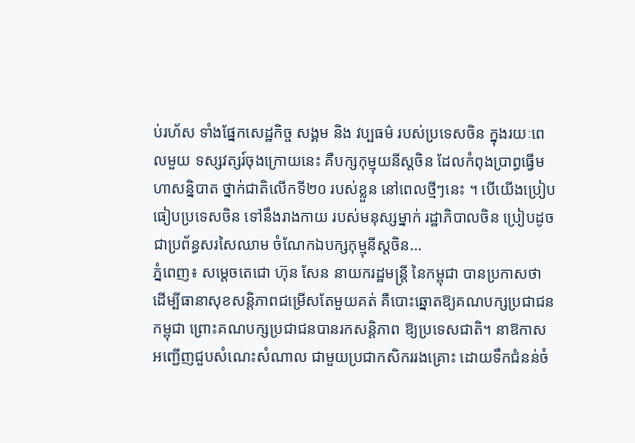ប់រហ័ស ទាំងផ្នែកសេដ្ឋកិច្ច សង្គម និង វប្បធម៌ របស់ប្រទេសចិន ក្នុងរយៈពេលមួយ ទស្សវត្សរ៍ចុងក្រោយនេះ គឺបក្សកុម្មុយនីស្តចិន ដែលកំពុងប្រាព្ធធ្វើមហាសន្និបាត ថ្នាក់ជាតិលើកទី២០ របស់ខ្លួន នៅពេលថ្មីៗនេះ ។ បើយើងប្រៀបធៀបប្រទេសចិន ទៅនឹងរាងកាយ របស់មនុស្សម្នាក់ រដ្ឋាភិបាលចិន ប្រៀបដូចជាប្រព័ន្ធសរសៃឈាម ចំណែកឯបក្សកុម្មុនីស្តចិន...
ភ្នំពេញ៖ សម្ដេចតេជោ ហ៊ុន សែន នាយករដ្ឋមន្ដ្រី នៃកម្ពុជា បានប្រកាសថា ដើម្បីធានាសុខសន្ដិភាពជម្រើសតែមួយគត់ គឺបោះឆ្នោតឱ្យគណបក្សប្រជាជនកម្ពុជា ព្រោះគណបក្សប្រជាជនបានរកសន្ដិភាព ឱ្យប្រទេសជាតិ។ នាឱកាសអញ្ជើញជួបសំណេះសំណាល ជាមួយប្រជាកសិកររងគ្រោះ ដោយទឹកជំនន់ចំ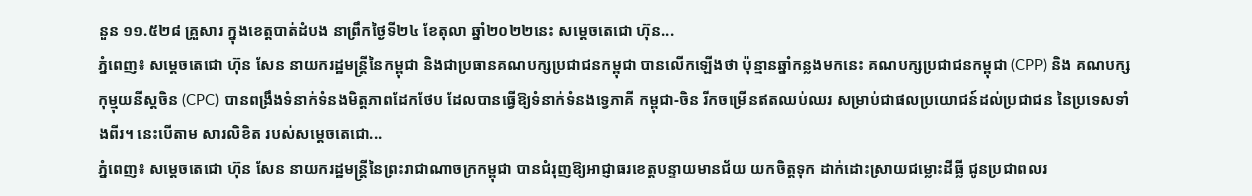នួន ១១.៥២៨ គ្រួសារ ក្នុងខេត្តបាត់ដំបង នាព្រឹកថ្ងៃទី២៤ ខែតុលា ឆ្នាំ២០២២នេះ សម្ដេចតេជោ ហ៊ុន...
ភ្នំពេញ៖ សម្ដេចតេជោ ហ៊ុន សែន នាយករដ្ឋមន្រ្តីនៃកម្ពុជា និងជាប្រធានគណបក្សប្រជាជនកម្ពុជា បានលើកឡើងថា ប៉ុន្មានឆ្នាំកន្លងមកនេះ គណបក្សប្រជាជនកម្ពុជា (CPP) និង គណបក្សកុម្មុយនីស្ដចិន (CPC) បានពង្រឹងទំនាក់ទំនងមិត្តភាពដែកថែប ដែលបានធ្វើឱ្យទំនាក់ទំនងទ្វេភាគី កម្ពុជា-ចិន រីកចម្រើនឥតឈប់ឈរ សម្រាប់ជាផលប្រយោជន៍ដល់ប្រជាជន នៃប្រទេសទាំងពីរ។ នេះបេីតាម សារលិខិត របស់សម្ដេចតេជោ...
ភ្នំពេញ៖ សម្តេចតេជោ ហ៊ុន សែន នាយករដ្ឋមន្ត្រីនៃព្រះរាជាណាចក្រកម្ពុជា បានជំរុញឱ្យអាជ្ញាធរខេត្តបន្ទាយមានជ័យ យកចិត្តទុក ដាក់ដោះស្រាយជម្លោះដីធ្លី ជូនប្រជាពលរ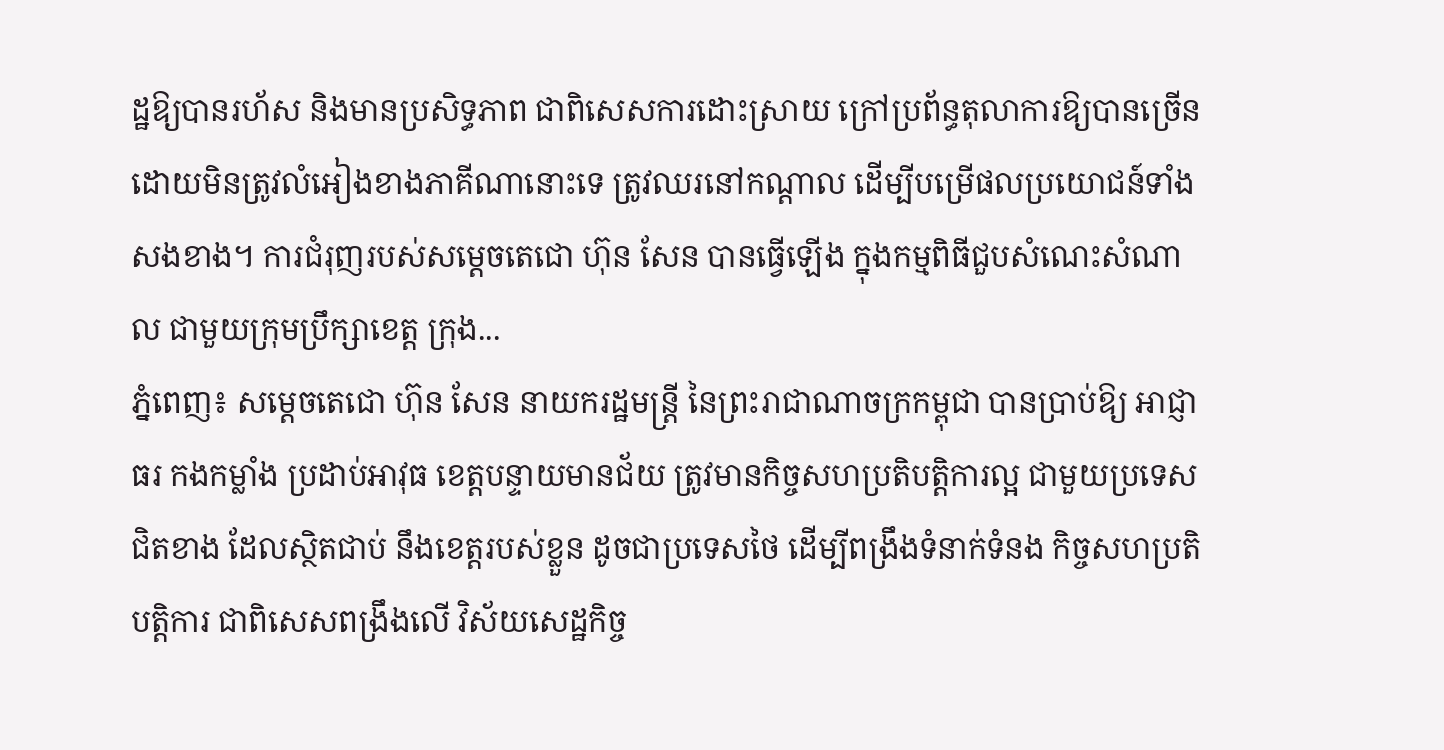ដ្ឋឱ្យបានរហ័ស និងមានប្រសិទ្ធភាព ជាពិសេសការដោះស្រាយ ក្រៅប្រព័ន្ធតុលាការឱ្យបានច្រើន ដោយមិនត្រូវលំអៀងខាងភាគីណានោះទេ ត្រូវឈរនៅកណ្ដាល ដើម្បីបម្រើផលប្រយោជន៍ទាំងសងខាង។ ការជំរុញរបស់សម្ដេចតេជោ ហ៊ុន សែន បានធ្វើឡើង ក្នុងកម្មពិធីជួបសំណេះសំណាល ជាមួយក្រុមប្រឹក្សាខេត្ត ក្រុង...
ភ្នំពេញ៖ សម្តេចតេជោ ហ៊ុន សែន នាយករដ្ឋមន្ត្រី នៃព្រះរាជាណាចក្រកម្ពុជា បានប្រាប់ឱ្យ អាជ្ញាធរ កងកម្លាំង ប្រដាប់អាវុធ ខេត្តបន្ទាយមានជ័យ ត្រូវមានកិច្ចសហប្រតិបត្តិការល្អ ជាមួយប្រទេសជិតខាង ដែលស្ថិតជាប់ នឹងខេត្តរបស់ខ្លួន ដូចជាប្រទេសថៃ ដើម្បីពង្រឹងទំនាក់ទំនង កិច្ចសហប្រតិបត្ដិការ ជាពិសេសពង្រឹងលើ វិស័យសេដ្ឋកិច្ច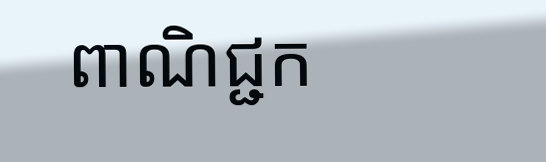ពាណិជ្ជក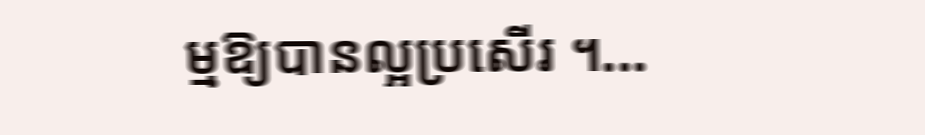ម្មឱ្យបានល្អប្រសើរ ។...